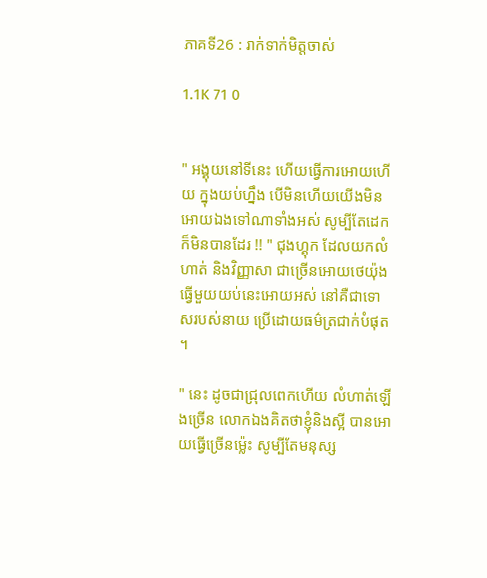ភាគទី26 : រាក់ទាក់មិត្តចាស់

1.1K 71 0


" អង្គុយនៅទីនេះ ហើយធ្វើការអោយហើយ ក្នុងយប់ហ្នឹង បើមិនហើយយើងមិនអោយឯងទៅណាទាំងអស់ សូម្បីតែដេកក៏មិនបានដែរ !! " ជុងហ្គុក ដែលយកលំហាត់ និងវិញ្ញាសា ជាច្រើនអោយថេយ៉ុង ធ្វើមួយយប់នេះអោយអស់ នៅគឺជាទោសរបស់នាយ ប្រើដោយធម៌ត្រជាក់បំផុត ។

" នេះ ដូចជាជ្រុលពេកហើយ លំហាត់ឡើងច្រើន លោកឯងគិតថាខ្ញុំនិងស្អី បានអោយធ្វើច្រើនម្ល៉េះ សូម្បីតែមនុស្ស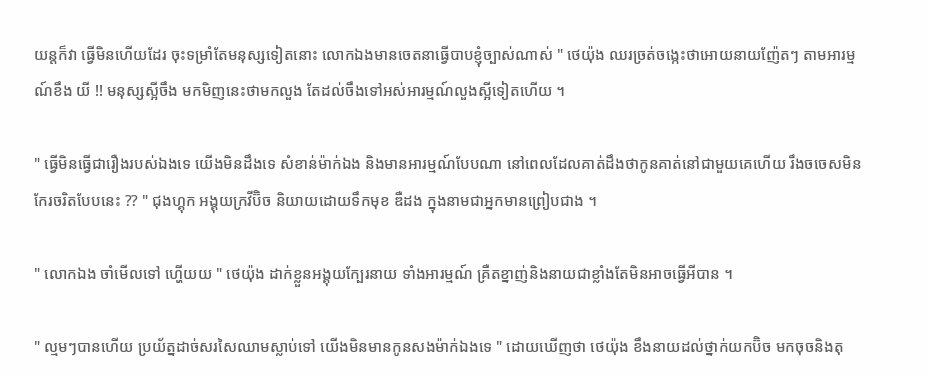យន្តក៏វា ធ្វើមិនហើយដែរ ចុះទម្រាំតែមនុស្សទៀតនោះ លោកឯងមានចេតនាធ្វើបាបខ្ញុំច្បាស់ណាស់ " ថេយ៉ុង ឈរច្រត់ចង្កេះថាអោយនាយញ៉ែតៗ តាមអារម្មណ៍ខឹង យី !! មនុស្សស្អីចឹង មកមិញនេះថាមកលួង តែដល់ចឹងទៅអស់អារម្មណ៍លួងស្អីទៀតហើយ ។

" ធ្វើមិនធ្វើជារឿងរបស់ឯងទេ យើងមិនដឹងទេ សំខាន់ម៉ាក់ឯង និងមានអារម្មណ៍បែបណា នៅពេលដែលគាត់ដឹងថាកូនគាត់នៅជាមួយគេហើយ រឹងចចេសមិនកែរចរិតបែបនេះ ?? " ជុងហ្គុក អង្គុយក្រវីប៊ិច និយាយដោយទឹកមុខ ឌឺដង ក្នុងនាមជាអ្នកមានព្រៀបជាង ។

" លោកឯង ចាំមើលទៅ ហ្ហើយយ " ថេយ៉ុង ដាក់ខ្លួនអង្គុយក្បែរនាយ ទាំងអារម្មណ៍ គ្រឺតខ្នាញ់និងនាយជាខ្លាំងតែមិនអាចធ្វើអីបាន ។

" ល្មមៗបានហើយ ប្រយ័ត្នដាច់សរសៃឈាមស្លាប់ទៅ យើងមិនមានកូនសងម៉ាក់ឯងទេ " ដោយឃើញថា ថេយ៉ុង ខឹងនាយដល់ថ្នាក់យកប៊ិច មកចុចនិងតុ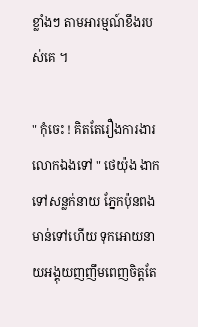ខ្លាំងៗ តាមអារម្មណ៍ខឹងរបស់គេ ។

" កុំចេះ ! គិតតែរឿងការងារលោកឯងទៅ " ថេយ៉ុង ងាកទៅសន្លក់នាយ ភ្នែកប៉ុនពងមាន់ទៅហើយ ទុកអោយនាយអង្គុយញញឹមពេញចិត្តតែ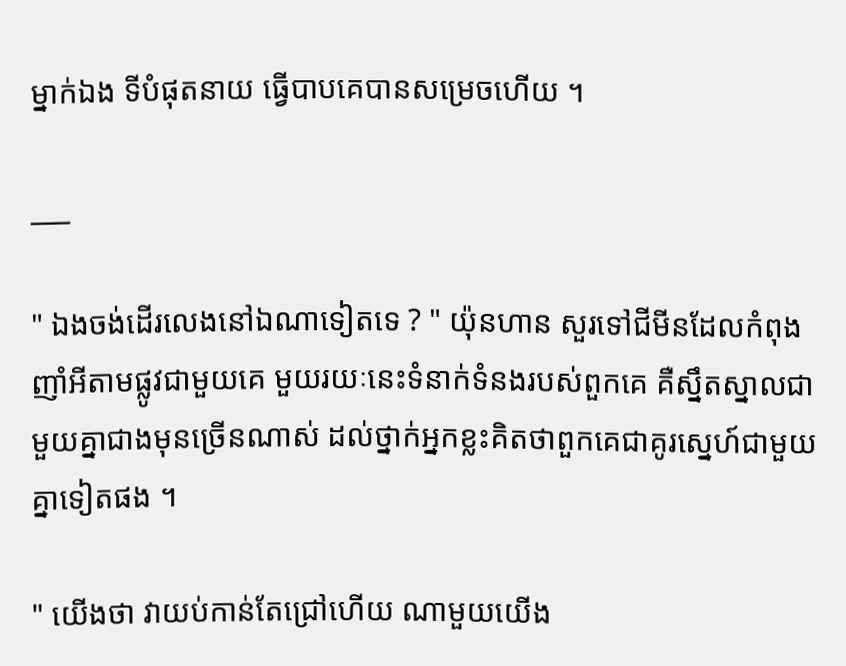ម្នាក់ឯង ទីបំផុតនាយ ធ្វើបាបគេបានសម្រេចហើយ ។

___

" ឯងចង់ដើរលេងនៅឯណាទៀតទេ ? " យ៉ុនហាន សួរទៅជីមីនដែលកំពុងញាំអីតាមផ្លូវជាមួយគេ មួយរយៈនេះទំនាក់ទំនងរបស់ពួកគេ គឺស្នឹតស្នាលជាមួយគ្នាជាងមុនច្រើនណាស់ ដល់ថ្នាក់អ្នកខ្លះគិតថាពួកគេជាគូរស្នេហ៍ជាមួយគ្នាទៀតផង ។

" យើងថា វាយប់កាន់តែជ្រៅហើយ ណាមួយយើង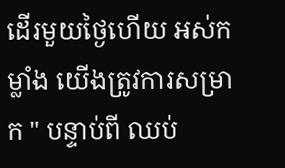ដើរមួយថ្ងៃហើយ អស់កម្លាំង យើងត្រូវការសម្រាក " បន្ទាប់ពី ឈប់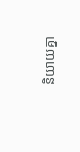និយាយគ្នា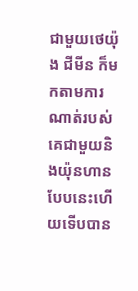ជាមួយថេយ៉ុង ជីមីន ក៏មកតាមការណាត់របស់គេជាមួយនិងយ៉ុនហាន បែបនេះហើយទើបបាន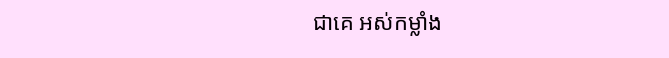ជាគេ អស់កម្លាំង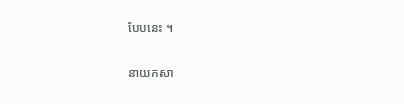បែបនេះ ។

នាយកសា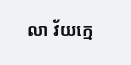លា វ័យក្មេ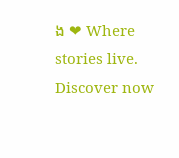ង ❤ Where stories live. Discover now